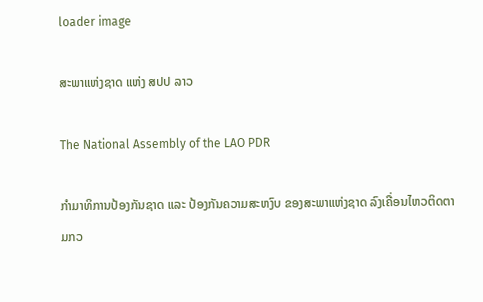loader image

ສະພາແຫ່ງຊາດ ແຫ່ງ ສປປ ລາວ

The National Assembly of the LAO PDR

ກຳມາທິການປ້ອງກັນຊາດ ແລະ ປ້ອງກັນຄວາມສະຫງົບ ຂອງສະພາແຫ່ງຊາດ ລົງເຄື່ອນໄຫວຕິດຕາມກວ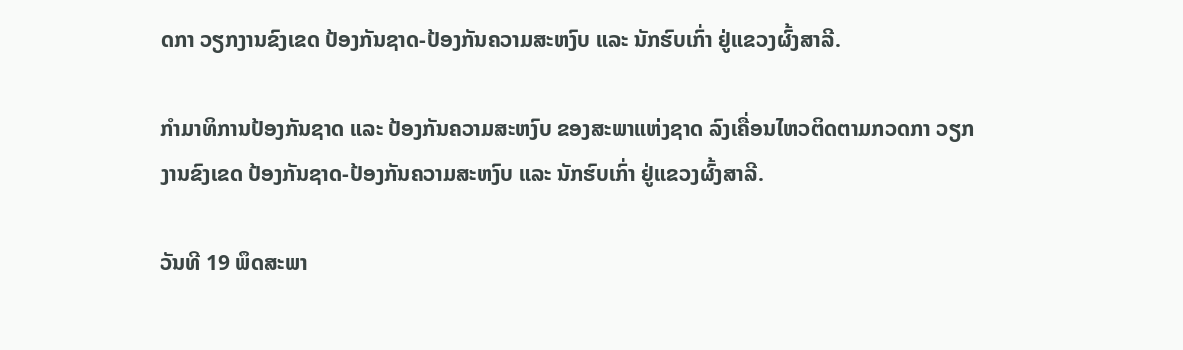ດກາ ວຽກງານຂົງເຂດ ປ້ອງກັນຊາດ-ປ້ອງກັນຄວາມສະຫງົບ ແລະ ນັກຮົບເກົ່າ ຢູ່ແຂວງຜົ້ງສາລີ.

ກຳມາທິການປ້ອງກັນຊາດ ແລະ ປ້ອງກັນຄວາມສະຫງົບ ຂອງສະພາແຫ່ງຊາດ ລົງເຄື່ອນໄຫວຕິດຕາມກວດກາ ວຽກງານຂົງເຂດ ປ້ອງກັນຊາດ-ປ້ອງກັນຄວາມສະຫງົບ ແລະ ນັກຮົບເກົ່າ ຢູ່ແຂວງຜົ້ງສາລີ.

ວັນທີ 19 ພຶດສະພາ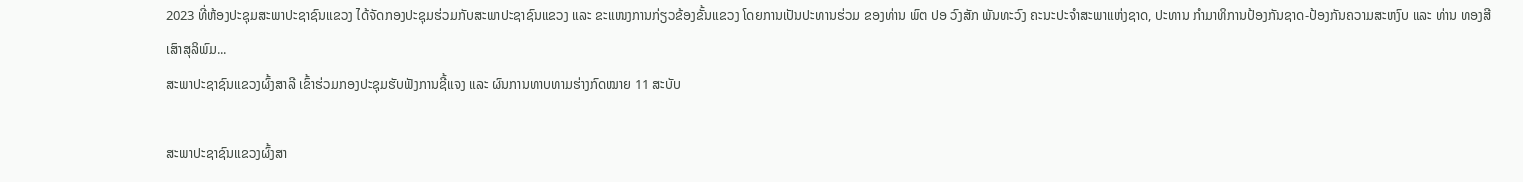2023 ທີ່ຫ້ອງປະຊຸມສະພາປະຊາຊົນແຂວງ ໄດ້ຈັດກອງປະຊຸມຮ່ວມກັບສະພາປະຊາຊົນແຂວງ ແລະ ຂະແໜງການກ່ຽວຂ້ອງຂັ້ນແຂວງ ໂດຍການເປັນປະທານຮ່ວມ ຂອງທ່ານ ພົຕ ປອ ວົງສັກ ພັນທະວົງ ຄະນະປະຈໍາສະພາແຫ່ງຊາດ, ປະທານ ກຳມາທິການປ້ອງກັນຊາດ-ປ້ອງກັນຄວາມສະຫງົບ ແລະ ທ່ານ ທອງສີ ເສົາສຸລິພົມ...
ສະພາປະຊາຊົນແຂວງຜົ້ງສາລີ ເຂົ້າຮ່ວມກອງປະຊຸມຮັບຟັງການຊີ້ແຈງ ແລະ ຜົນການທາບທາມຮ່າງກົດໝາຍ 11 ສະບັບ

ສະພາປະຊາຊົນແຂວງຜົ້ງສາ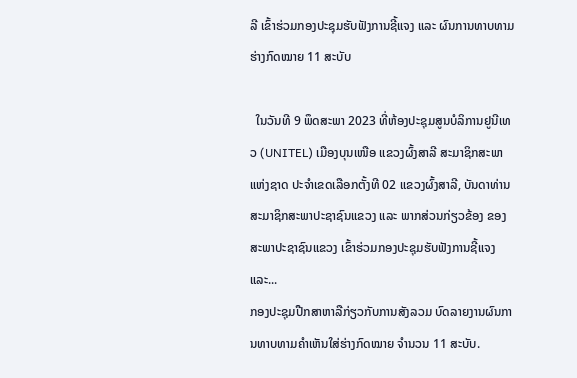ລີ ເຂົ້າຮ່ວມກອງປະຊຸມຮັບຟັງການຊີ້ແຈງ ແລະ ຜົນການທາບທາມຮ່າງກົດໝາຍ 11 ສະບັບ

  ໃນວັນທີ 9 ພຶດສະພາ 2023 ທີ່ຫ້ອງປະຊຸມສູນບໍລິການຢູນີເທວ (UNITEL) ເມືອງບຸນເໜືອ ແຂວງຜົ້ງສາລີ ສະມາຊິກສະພາແຫ່ງຊາດ ປະຈໍາເຂດເລືອກຕັ້ງທີ 02 ແຂວງຜົ້ງສາລີ, ບັນດາທ່ານສະມາຊິກສະພາປະຊາຊົນແຂວງ ແລະ ພາກສ່ວນກ່ຽວຂ້ອງ ຂອງສະພາປະຊາຊົນແຂວງ ເຂົ້າຮ່ວມກອງປະຊຸມຮັບຟັງການຊີ້ແຈງ ແລະ...
ກອງປະຊຸມປືກສາຫາລືກ່ຽວກັບການສັງລວມ ບົດລາຍງານຜົນການທາບທາມຄໍາເຫັນໃສ່ຮ່າງກົດໝາຍ ຈໍານວນ 11 ສະບັບ.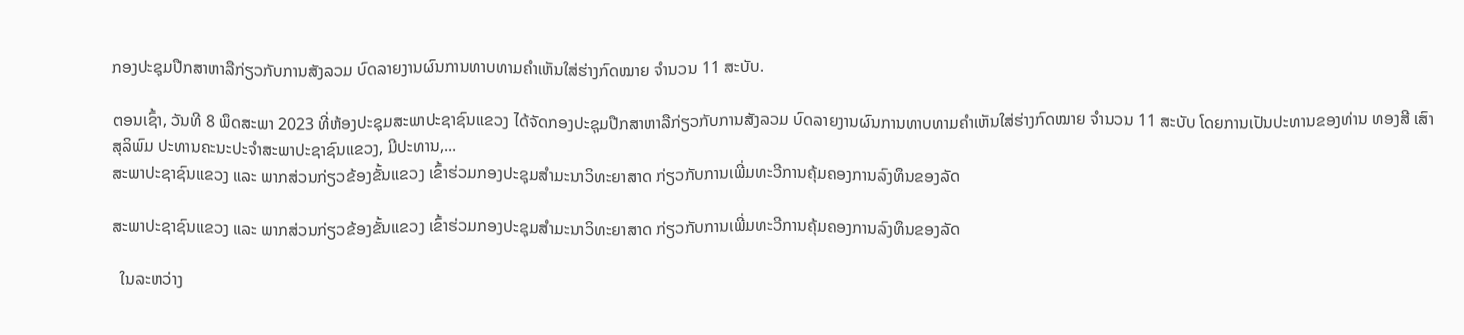ກອງປະຊຸມປືກສາຫາລືກ່ຽວກັບການສັງລວມ ບົດລາຍງານຜົນການທາບທາມຄໍາເຫັນໃສ່ຮ່າງກົດໝາຍ ຈໍານວນ 11 ສະບັບ.

ຕອນເຊົ້າ, ວັນທີ 8 ພຶດສະພາ 2023 ທີ່ຫ້ອງປະຊຸມສະພາປະຊາຊົນແຂວງ ໄດ້ຈັດກອງປະຊຸມປືກສາຫາລືກ່ຽວກັບການສັງລວມ ບົດລາຍງານຜົນການທາບທາມຄໍາເຫັນໃສ່ຮ່າງກົດໝາຍ ຈໍານວນ 11 ສະບັບ ໂດຍການເປັນປະທານຂອງທ່ານ ທອງສີ ເສົາສຸລິພົມ ປະທານຄະນະປະຈໍາສະພາປະຊາຊົນແຂວງ, ມີປະທານ,...
ສະພາປະຊາຊົນແຂວງ ແລະ ພາກສ່ວນກ່ຽວຂ້ອງຂັ້ນແຂວງ ເຂົ້າຮ່ວມກອງປະຊຸມສໍາມະນາວິທະຍາສາດ ກ່ຽວກັບການເພີ່ມທະວີການຄຸ້ມຄອງການລົງທຶນຂອງລັດ

ສະພາປະຊາຊົນແຂວງ ແລະ ພາກສ່ວນກ່ຽວຂ້ອງຂັ້ນແຂວງ ເຂົ້າຮ່ວມກອງປະຊຸມສໍາມະນາວິທະຍາສາດ ກ່ຽວກັບການເພີ່ມທະວີການຄຸ້ມຄອງການລົງທຶນຂອງລັດ

  ໃນລະຫວ່າງ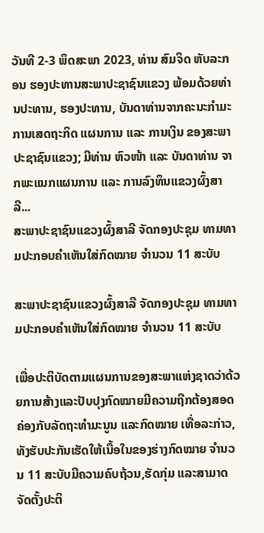ວັນທີ 2-3 ພຶດສະພາ 2023, ທ່ານ ສົມຈິດ ຫັບລະກອນ ຮອງປະທານສະພາປະຊາຊົນແຂວງ ພ້ອມດ້ວຍທ່ານປະທານ, ຮອງປະທານ, ບັນດາທ່ານຈາກຄະນະກໍາມະການເສດຖະກິດ ແຜນການ ແລະ ການເງິນ ຂອງສະພາປະຊາຊົນແຂວງ; ມີທ່ານ ຫົວໜ້າ ແລະ ບັນດາທ່ານ ຈາກພະແນກແຜນການ ແລະ ການລົງທຶນແຂວງຜົ້ງສາລີ...
ສະພາປະຊາຊົນແຂວງຜົ້ງສາລີ ຈັດກອງປະຊຸມ ທາມທາມປະກອບຄໍາເຫັນໃສ່ກົດໝາຍ ຈໍານວນ 11 ສະບັບ

ສະພາປະຊາຊົນແຂວງຜົ້ງສາລີ ຈັດກອງປະຊຸມ ທາມທາມປະກອບຄໍາເຫັນໃສ່ກົດໝາຍ ຈໍານວນ 11 ສະບັບ

ເພື່ອປະຕິບັດຕາມແຜນການຂອງສະພາແຫ່ງຊາດວ່າດ້ວຍການສ້າງແລະປັບປຸງກົດໝາຍມີຄວາມຖືກຕ້ອງສອດຄ່ອງກັບລັດຖະທຳມະນູນ ແລະກົດໝາຍ ເທື່ອລະກ່າວ,ທັງຮັບປະກັນເຮັດໃຫ້ເນື້ອໃນຂອງຮ່າງກົດໝາຍ ຈຳນວນ 11 ສະບັບມີຄວາມຄົບຖ້ວນ,ຮັດກຸ່ມ ແລະສາມາດຈັດຕັ້ງປະຕິ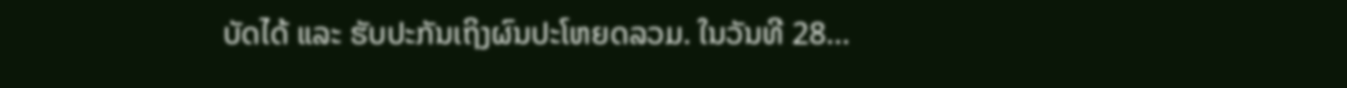ບັດໄດ້ ແລະ ຮັບປະກັນເຖິງຜົນປະໂຫຍດລວມ. ໃນວັນທີ 28...